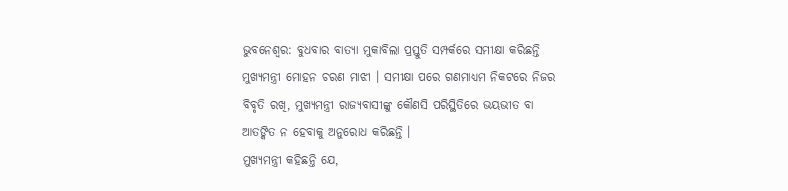ଭୁବନେଶ୍ୱର: ବୁଧବାର ବାତ୍ୟା ମୁକାବିଲା ପ୍ରସ୍ତୁତି ସମ୍ପର୍କରେ ସମୀକ୍ଷା କରିଛନ୍ତି ମୁଖ୍ୟମନ୍ତ୍ରୀ ମୋହନ ଚରଣ ମାଝୀ । ସମୀକ୍ଷା ପରେ ଗଣମାଧ୍ୟମ ନିକଟରେ ନିଜର ବିବୃତି ରଖି, ମୁଖ୍ୟମନ୍ତ୍ରୀ ରାଜ୍ୟବାସୀଙ୍କୁ କୌଣସି ପରିସ୍ଥିତିରେ ଭୟଭୀତ ବା ଆତଙ୍କିତ ନ ହେବାକୁ ଅନୁରୋଧ କରିଛନ୍ତି ।
ମୁଖ୍ୟମନ୍ତ୍ରୀ କହିଛନ୍ତି ଯେ,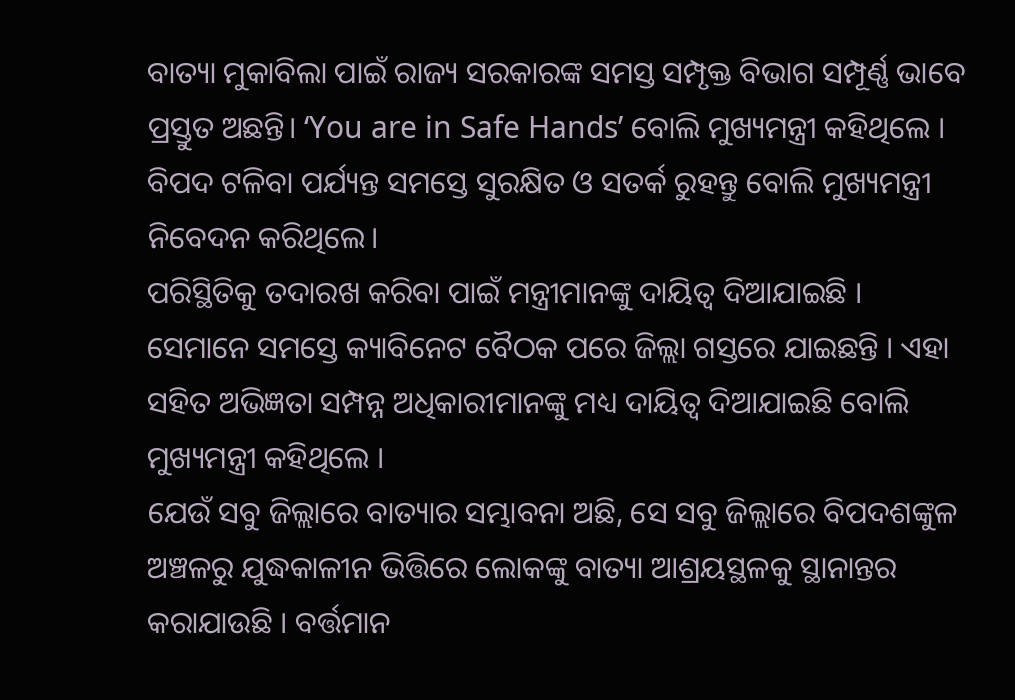ବାତ୍ୟା ମୁକାବିଲା ପାଇଁ ରାଜ୍ୟ ସରକାରଙ୍କ ସମସ୍ତ ସମ୍ପୃକ୍ତ ବିଭାଗ ସମ୍ପୂର୍ଣ୍ଣ ଭାବେ ପ୍ରସ୍ତୁତ ଅଛନ୍ତି। ‘You are in Safe Hands’ ବୋଲି ମୁଖ୍ୟମନ୍ତ୍ରୀ କହିଥିଲେ । ବିପଦ ଟଳିବା ପର୍ଯ୍ୟନ୍ତ ସମସ୍ତେ ସୁରକ୍ଷିତ ଓ ସତର୍କ ରୁହନ୍ତୁ ବୋଲି ମୁଖ୍ୟମନ୍ତ୍ରୀ ନିବେଦନ କରିଥିଲେ।
ପରିସ୍ଥିତିକୁ ତଦାରଖ କରିବା ପାଇଁ ମନ୍ତ୍ରୀମାନଙ୍କୁ ଦାୟିତ୍ୱ ଦିଆଯାଇଛି । ସେମାନେ ସମସ୍ତେ କ୍ୟାବିନେଟ ବୈଠକ ପରେ ଜିଲ୍ଲା ଗସ୍ତରେ ଯାଇଛନ୍ତି । ଏହା ସହିତ ଅଭିଜ୍ଞତା ସମ୍ପନ୍ନ ଅଧିକାରୀମାନଙ୍କୁ ମଧ୍ୟ ଦାୟିତ୍ୱ ଦିଆଯାଇଛି ବୋଲି ମୁଖ୍ୟମନ୍ତ୍ରୀ କହିଥିଲେ ।
ଯେଉଁ ସବୁ ଜିଲ୍ଲାରେ ବାତ୍ୟାର ସମ୍ଭାବନା ଅଛି, ସେ ସବୁ ଜିଲ୍ଲାରେ ବିପଦଶଙ୍କୁଳ ଅଞ୍ଚଳରୁ ଯୁଦ୍ଧକାଳୀନ ଭିତ୍ତିରେ ଲୋକଙ୍କୁ ବାତ୍ୟା ଆଶ୍ରୟସ୍ଥଳକୁ ସ୍ଥାନାନ୍ତର କରାଯାଉଛି । ବର୍ତ୍ତମାନ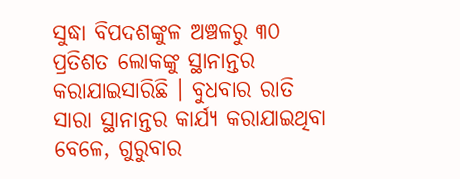ସୁଦ୍ଧା ବିପଦଶଙ୍କୁଳ ଅଞ୍ଚଳରୁ ୩୦ ପ୍ରତିଶତ ଲୋକଙ୍କୁ ସ୍ଥାନାନ୍ତର କରାଯାଇସାରିଛି । ବୁଧବାର ରାତି ସାରା ସ୍ଥାନାନ୍ତର କାର୍ଯ୍ୟ କରାଯାଇଥିବା ବେଳେ, ଗୁରୁବାର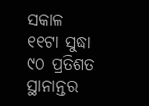ସକାଳ ୧୧ଟା ସୁଦ୍ଧା ୯୦ ପ୍ରତିଶତ ସ୍ଥାନାନ୍ତର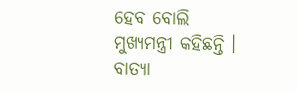ହେବ ବୋଲି ମୁଖ୍ୟମନ୍ତ୍ରୀ କହିଛନ୍ତି ।
ବାତ୍ୟା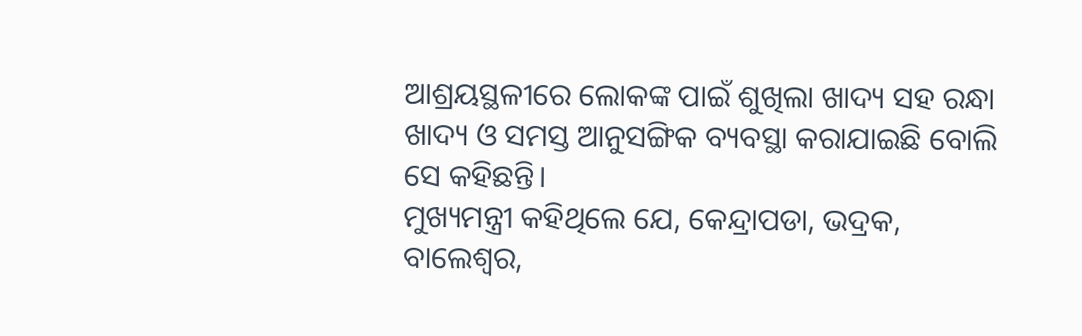ଆଶ୍ରୟସ୍ଥଳୀରେ ଲୋକଙ୍କ ପାଇଁ ଶୁଖିଲା ଖାଦ୍ୟ ସହ ରନ୍ଧା ଖାଦ୍ୟ ଓ ସମସ୍ତ ଆନୁସଙ୍ଗିକ ବ୍ୟବସ୍ଥା କରାଯାଇଛି ବୋଲି ସେ କହିଛନ୍ତି।
ମୁଖ୍ୟମନ୍ତ୍ରୀ କହିଥିଲେ ଯେ, କେନ୍ଦ୍ରାପଡା, ଭଦ୍ରକ, ବାଲେଶ୍ୱର,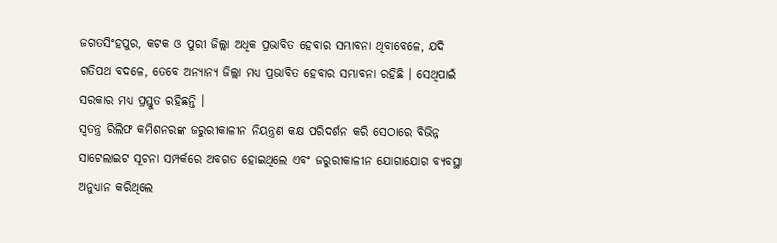ଜଗତସିଂହପୁର, କଟକ ଓ ପୁରୀ ଜିଲ୍ଲା ଅଧିକ ପ୍ରଭାବିତ ହେବାର ସମ୍ଭାବନା ଥିବାବେଳେ, ଯଦି ଗତିପଥ ବଦଳେ, ତେବେ ଅନ୍ୟାନ୍ୟ ଜିଲ୍ଲା ମଧ୍ୟ ପ୍ରଭାବିତ ହେବାର ସମ୍ଭାବନା ରହିଛି । ସେଥିପାଇଁ ସରକାର ମଧ୍ୟ ପ୍ରସ୍ତୁତ ରହିଛନ୍ତି ।
ସ୍ୱତନ୍ତ୍ର ରିଲିଫ କମିଶନରଙ୍କ ଜରୁରୀକାଳୀନ ନିୟନ୍ତ୍ରଣ କକ୍ଷ ପରିଦର୍ଶନ କରି ସେଠାରେ ବିଭିନ୍ନ ସାଟେଲାଇଟ ସୂଚନା ସମ୍ପର୍କରେ ଅବଗତ ହୋଇଥିଲେ ଏବଂ ଜରୁରୀକାଳୀନ ଯୋଗାଯୋଗ ବ୍ୟବସ୍ଥା ଅନୁଧ୍ୟାନ କରିଥିଲେ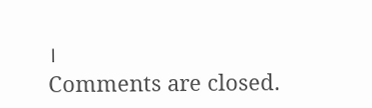।
Comments are closed.